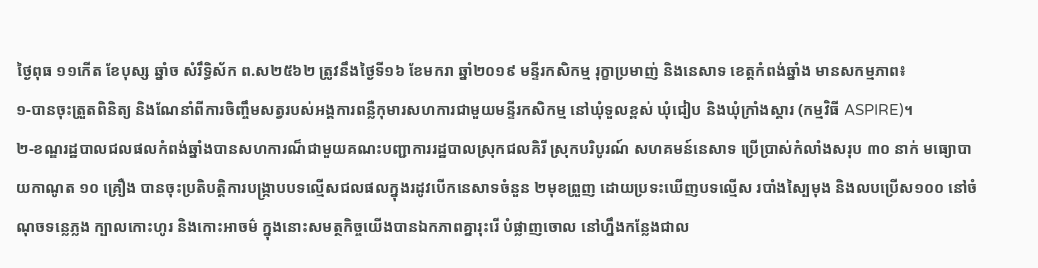ថ្ងៃពុធ ១១កេីត ខែបុស្ស ឆ្នាំច សំរឹទ្ធិស័ក ព.ស២៥៦២ ត្រូវនឹងថ្ងៃទី១៦ ខែមករា ឆ្នាំ២០១៩ មន្ទីរកសិកម្ម រុក្ខាប្រមាញ់ និងនេសាទ ខេត្តកំពង់ឆ្នាំង មានសកម្មភាព៖
១-បានចុះត្រួតពិនិត្យ និងណែនាំពីការចិញ្ចឹមសត្វរបស់អង្គការពន្លឺកុមារសហការជាមួយមន្ទីរកសិកម្ម នៅឃុំទួលខ្ពស់ ឃុំជៀប និងឃុំក្រាំងស្គារ (កម្មវិធី ASPIRE)។
២-ខណ្ឌរដ្ឋបាលជលផលកំពង់ឆ្នាំងបានសហការណ៏ជាមួយគណះបញ្ជាការរដ្ឋបាលស្រុកជលគិរី ស្រុកបរិបូរណ៍ សហគមន៍នេសាទ ប្រេីប្រាស់កំលាំងសរុប ៣០ នាក់ មធ្យោបាយកាណូត ១០ គ្រឿង បានចុះប្រតិបត្តិការបង្រ្កាបបទល្មេីសជលផលក្នុងរដូវបេីកនេសាទចំនួន ២មុខព្រួញ ដោយប្រទះឃេីញបទល្មេីស របាំងស្បៃមុង និងលបប្រើស១០០ នៅចំណុចទន្លេភ្លង ក្បាលកោះហូរ និងកោះអាចម៌ ក្នុងនោះសមត្ថកិច្ចយេីងបានឯកភាពគ្នារុះរេី បំផ្លាញចោល នៅហ្នឹងកន្លែងជាល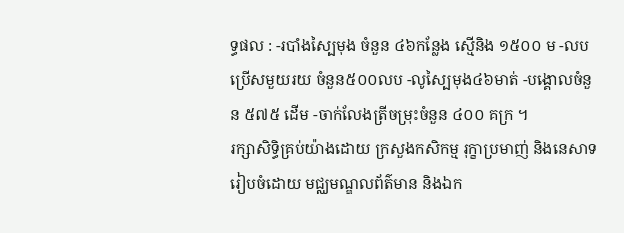ទ្ធផល : -របាំងស្បៃមុង ចំនួន ៤៦កន្លែង ស្មេីនិង ១៥០០ ម -លបប្រើសមួយរយ ចំនួន៥០០លប -លូស្បៃមុង៤៦មាត់ -បង្គោលចំនួន ៥៧៥ ដេីម -ចាក់លែងត្រីចម្រុះចំនួន ៤០០ គក្រ ។
រក្សាសិទិ្ធគ្រប់យ៉ាងដោយ ក្រសួងកសិកម្ម រុក្ខាប្រមាញ់ និងនេសាទ
រៀបចំដោយ មជ្ឈមណ្ឌលព័ត៌មាន និងឯក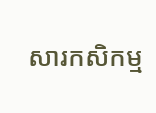សារកសិកម្ម